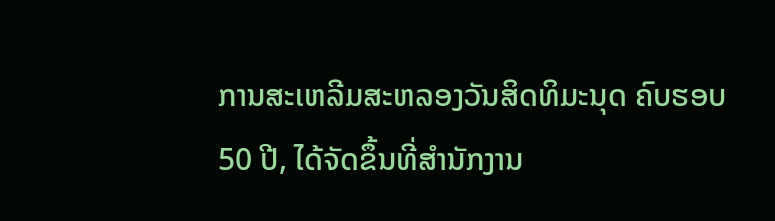ການສະເຫລີມສະຫລອງວັນສິດທິມະນຸດ ຄົບຮອບ 50 ປີ, ໄດ້ຈັດຂຶ້ນທີ່ສຳນັກງານ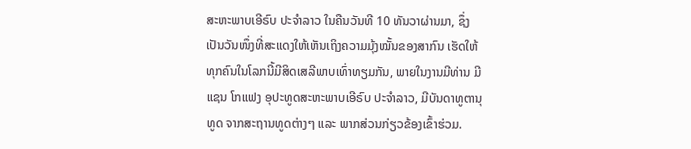ສະຫະພາບເອີຣົບ ປະຈຳລາວ ໃນຄືນວັນທີ 10 ທັນວາຜ່ານມາ, ຊຶ່ງເປັນວັນໜຶ່ງທີ່ສະແດງໃຫ້ເຫັນເຖິງຄວາມມຸ້ງໝັ້ນຂອງສາກົນ ເຮັດໃຫ້ທຸກຄົນໃນໂລກນີ້ມີສິດເສລີພາບເທົ່າທຽມກັນ, ພາຍໃນງານມີທ່ານ ມີແຊນ ໂກແຟງ ອຸປະທູດສະຫະພາບເອີຣົບ ປະຈຳລາວ, ມີບັນດາທູຕານຸທູດ ຈາກສະຖານທູດຕ່າງໆ ແລະ ພາກສ່ວນກ່ຽວຂ້ອງເຂົ້າຮ່ວມ.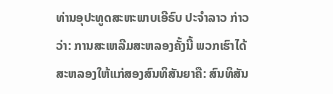ທ່ານອຸປະທູດສະຫະພາບເອີຣົບ ປະຈຳລາວ ກ່າວວ່າ: ການສະເຫລີມສະຫລອງຄັ້ງນີ້ ພວກເຮົາໄດ້ສະຫລອງໃຫ້ແກ່ສອງສົນທິສັນຍາຄື: ສົນທິສັນ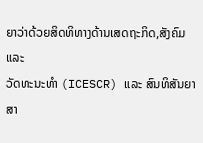ຍາວ່າດ້ວຍສິດທິທາງດ້ານເສດຖະກິດ,ສັງຄົມ ແລະ
ວັດທະນະທຳ (ICESCR) ແລະ ສົນທິສັນຍາສາ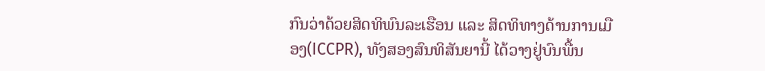ກົນວ່າດ້ວຍສິດທິພົນລະເຮືອນ ແລະ ສິດທິທາງດ້ານການເມືອງ(ICCPR), ທັງສອງສົນທິສັນຍານີ້ ໄດ້ວາງຢູ່ບົນພື້ນ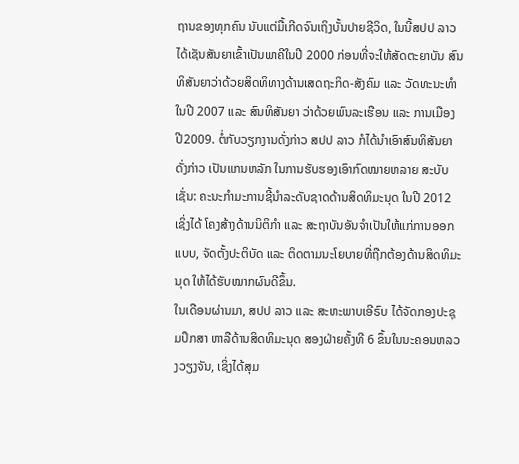ຖານຂອງທຸກຄົນ ນັບແຕ່ມື້ເກີດຈົນເຖິງບັ້ນປາຍຊີວິດ, ໃນນີ້ສປປ ລາວ ໄດ້ເຊັນສັນຍາເຂົ້າເປັນພາຄີໃນປີ 2000 ກ່ອນທີ່ຈະໃຫ້ສັດຕະຍາບັນ ສົນທິສັນຍາວ່າດ້ວຍສິດທິທາງດ້ານເສດຖະກິດ-ສັງຄົມ ແລະ ວັດທະນະທຳ ໃນປີ 2007 ແລະ ສົນທິສັນຍາ ວ່າດ້ວຍພົນລະເຮືອນ ແລະ ການເມືອງ ປີ2009. ຕໍ່ກັບວຽກງານດັ່ງກ່າວ ສປປ ລາວ ກໍໄດ້ນຳເອົາສົນທິສັນຍາດັ່ງກ່າວ ເປັນແກນຫລັກ ໃນການຮັບຮອງເອົາກົດໝາຍຫລາຍ ສະບັບເຊັ່ນ: ຄະນະກຳມະການຊີ້ນຳລະດັບຊາດດ້ານສິດທິມະນຸດ ໃນປີ 2012 ເຊິ່ງໄດ້ ໂຄງສ້າງດ້ານນິຕິກຳ ແລະ ສະຖາບັນອັນຈຳເປັນໃຫ້ແກ່ການອອກແບບ, ຈັດຕັ້ງປະຕິບັດ ແລະ ຕິດຕາມນະໂຍບາຍທີ່ຖືກຕ້ອງດ້ານສິດທິມະນຸດ ໃຫ້ໄດ້ຮັບໝາກຜົນດີຂຶ້ນ.
ໃນເດືອນຜ່ານມາ, ສປປ ລາວ ແລະ ສະຫະພາບເອີຣົບ ໄດ້ຈັດກອງປະຊຸມປຶກສາ ຫາລືດ້ານສິດທິມະນຸດ ສອງຝ່າຍຄັ້ງທີ 6 ຂຶ້ນໃນນະຄອນຫລວງວຽງຈັນ, ເຊິ່ງໄດ້ສຸມ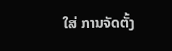ໃສ່ ການຈັດຕັ້ງ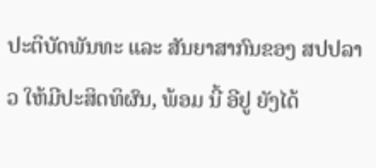ປະຕິບັດພັນທະ ແລະ ສັນຍາສາກົນຂອງ ສປປລາວ ໃຫ້ມີປະສິດທິຜົນ, ພ້ອມ ນີ້ ອີຢູ ຍັງໄດ້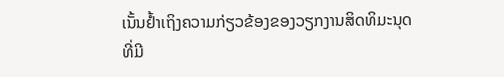ເນັ້ນຢ້ຳເຖິງຄວາມກ່ຽວຂ້ອງຂອງວຽກງານສິດທິມະນຸດທີ່ມີ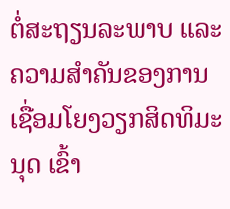ຕໍ່ສະຖຽນລະພາບ ແລະ ຄວາມສຳຄັນຂອງການເຊື່ອມໂຍງວຽກສິດທິມະນຸດ ເຂົ້າ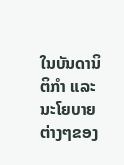ໃນບັນດານິຕິກຳ ແລະ ນະໂຍບາຍຕ່າງໆຂອງ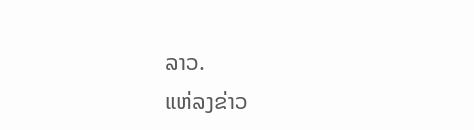ລາວ.
ແຫ່ລງຂ່າວ